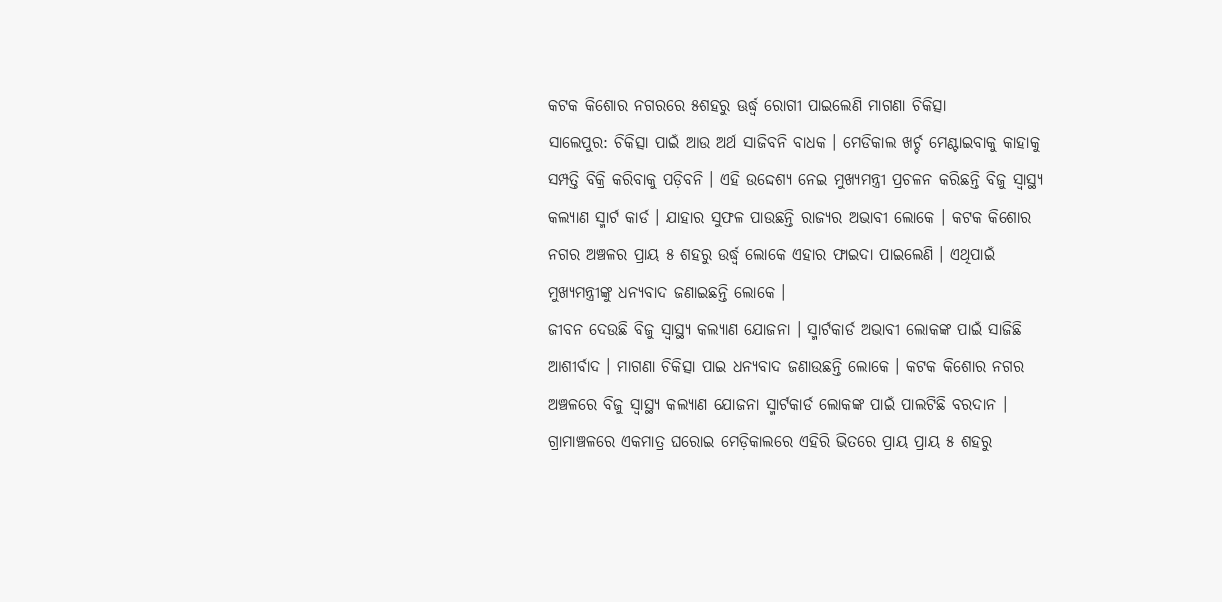କଟକ କିଶୋର ନଗରରେ ୫ଶହରୁ ଊର୍ଦ୍ଧ୍ୱ ରୋଗୀ ପାଇଲେଣି ମାଗଣା ଚିକିତ୍ସା
ସାଲେପୁର: ଚିକିତ୍ସା ପାଇଁ ଆଉ ଅର୍ଥ ସାଜିବନି ବାଧକ । ମେଡିକାଲ ଖର୍ଚ୍ଚ ମେଣ୍ଟାଇବାକୁ କାହାକୁ ସମ୍ପତ୍ତି ବିକ୍ରି କରିବାକୁ ପଡ଼ିବନି । ଏହି ଉଦ୍ଦେଶ୍ୟ ନେଇ ମୁଖ୍ୟମନ୍ତ୍ରୀ ପ୍ରଚଳନ କରିଛନ୍ତି ବିଜୁ ସ୍ୱାସ୍ଥ୍ୟ କଲ୍ୟାଣ ସ୍ମାର୍ଟ କାର୍ଡ । ଯାହାର ସୁଫଳ ପାଉଛନ୍ତି ରାଜ୍ୟର ଅଭାବୀ ଲୋକେ । କଟକ କିଶୋର ନଗର ଅଞ୍ଚଳର ପ୍ରାୟ ୫ ଶହରୁ ଉର୍ଦ୍ଧ୍ୱ ଲୋକେ ଏହାର ଫାଇଦା ପାଇଲେଣି । ଏଥିପାଇଁ ମୁଖ୍ୟମନ୍ତ୍ରୀଙ୍କୁ ଧନ୍ୟବାଦ ଜଣାଇଛନ୍ତି ଲୋକେ ।
ଜୀବନ ଦେଉଛି ବିଜୁ ସ୍ୱାସ୍ଥ୍ୟ କଲ୍ୟାଣ ଯୋଜନା । ସ୍ମାର୍ଟକାର୍ଡ ଅଭାବୀ ଲୋକଙ୍କ ପାଇଁ ସାଜିଛି ଆଶୀର୍ବାଦ । ମାଗଣା ଚିକିତ୍ସା ପାଇ ଧନ୍ୟବାଦ ଜଣାଉଛନ୍ତି ଲୋକେ । କଟକ କିଶୋର ନଗର ଅଞ୍ଚଳରେ ବିଜୁ ସ୍ୱାସ୍ଥ୍ୟ କଲ୍ୟାଣ ଯୋଜନା ସ୍ମାର୍ଟକାର୍ଡ ଲୋକଙ୍କ ପାଇଁ ପାଲଟିଛି ବରଦାନ । ଗ୍ରାମାଞ୍ଚଳରେ ଏକମାତ୍ର ଘରୋଇ ମେଡ଼ିକାଲରେ ଏହିରି ଭିତରେ ପ୍ରାୟ ପ୍ରାୟ ୫ ଶହରୁ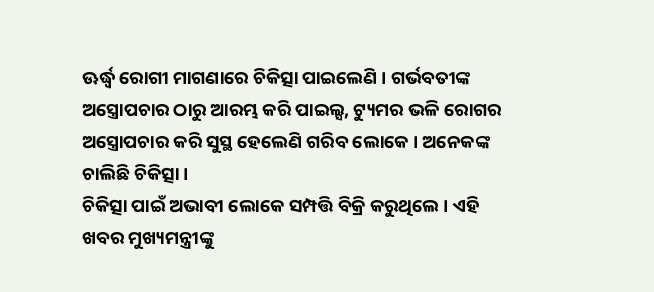ଊର୍ଦ୍ଧ୍ୱ ରୋଗୀ ମାଗଣାରେ ଚିକିତ୍ସା ପାଇଲେଣି । ଗର୍ଭବତୀଙ୍କ ଅସ୍ତ୍ରୋପଚାର ଠାରୁ ଆରମ୍ଭ କରି ପାଇଲ୍ସ, ଟ୍ୟୁମର ଭଳି ରୋଗର ଅସ୍ତ୍ରୋପଚାର କରି ସୁସ୍ଥ ହେଲେଣି ଗରିବ ଲୋକେ । ଅନେକଙ୍କ ଚାଲିଛି ଚିକିତ୍ସା ।
ଚିକିତ୍ସା ପାଇଁ ଅଭାବୀ ଲୋକେ ସମ୍ପତ୍ତି ବିକ୍ରି କରୁଥିଲେ । ଏହି ଖବର ମୁଖ୍ୟମନ୍ତ୍ରୀଙ୍କୁ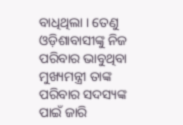ବାଧିଥିଲା । ତେଣୁ ଓଡ଼ିଶାବାସୀଙ୍କୁ ନିଜ ପରିବାର ଭାବୁଥିବା ମୁଖ୍ୟମନ୍ତ୍ରୀ ତାଙ୍କ ପରିବାର ସଦସ୍ୟଙ୍କ ପାଇଁ ଜାରି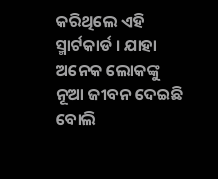କରିଥିଲେ ଏହି ସ୍ମାର୍ଟକାର୍ଡ । ଯାହା ଅନେକ ଲୋକଙ୍କୁ ନୂଆ ଜୀବନ ଦେଇଛି ବୋଲି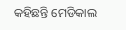କହିଛନ୍ତି ମେଡିକାଲ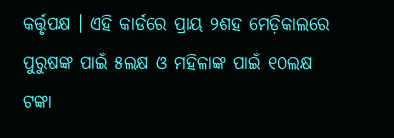କର୍ତ୍ତୃପକ୍ଷ । ଏହି କାର୍ଡରେ ପ୍ରାୟ ୨ଶହ ମେଡ଼ିକାଲରେ ପୁରୁଷଙ୍କ ପାଇଁ ୫ଲକ୍ଷ ଓ ମହିଳାଙ୍କ ପାଇଁ ୧୦ଲକ୍ଷ ଟଙ୍କା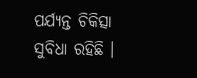ପର୍ଯ୍ୟନ୍ତ ଚିକିତ୍ସା ସୁବିଧା ରହିଛି ।